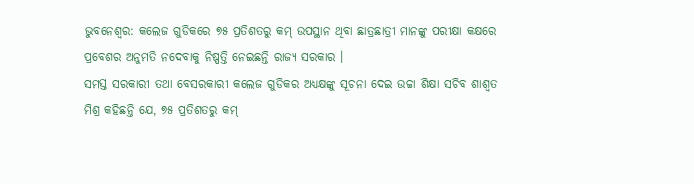ଭୁବନେଶ୍ୱର: କଲେଜ ଗୁଡିକରେ ୭୫ ପ୍ରତିଶତରୁ କମ୍ ଉପସ୍ଥାନ ଥିବା ଛାତ୍ରଛାତ୍ରୀ ମାନଙ୍କୁ ପରୀକ୍ଷା କକ୍ଷରେ ପ୍ରବେଶର ଅନୁମତି ନଦେବାକୁ ନିଷ୍ପତ୍ତି ନେଇଛନ୍ତି ରାଜ୍ୟ ସରକାର ।
ସମସ୍ତ ସରକାରୀ ତଥା ବେସରକାରୀ କଲେଜ ଗୁଡିକର ଅଧ୍ୟକ୍ଷଙ୍କୁ ସୂଚନା ଦେଇ ଉଚ୍ଚା ଶିକ୍ଷା ସଚିବ ଶାଶ୍ୱତ ମିଶ୍ର କହିଛନ୍ତି ଯେ, ୭୫ ପ୍ରତିଶତରୁ କମ୍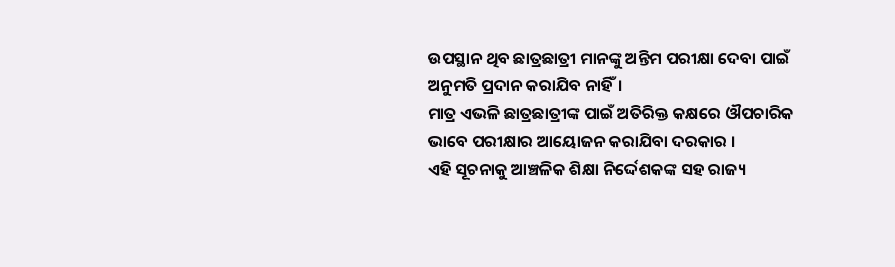ଉପସ୍ଥାନ ଥିବ ଛାତ୍ରଛାତ୍ରୀ ମାନଙ୍କୁ ଅନ୍ତିମ ପରୀକ୍ଷା ଦେବା ପାଇଁ ଅନୁମତି ପ୍ରଦାନ କରାଯିବ ନାହିଁ।
ମାତ୍ର ଏଭଳି ଛାତ୍ରଛାତ୍ରୀଙ୍କ ପାଇଁ ଅତିରିକ୍ତ କକ୍ଷରେ ଔପଚାରିକ ଭାବେ ପରୀକ୍ଷାର ଆୟୋଜନ କରାଯିବା ଦରକାର ।
ଏହି ସୂଚନାକୁ ଆଞ୍ଚଳିକ ଶିକ୍ଷା ନିର୍ଦ୍ଦେଶକଙ୍କ ସହ ରାଜ୍ୟ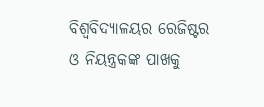ବିଶ୍ୱବିଦ୍ୟାଳୟର ରେଜିଷ୍ଟର ଓ ନିୟନ୍ତ୍ରକଙ୍କ ପାଖକୁ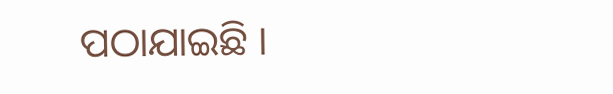ପଠାଯାଇଛି ।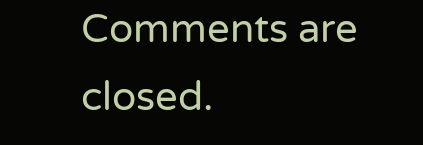Comments are closed.